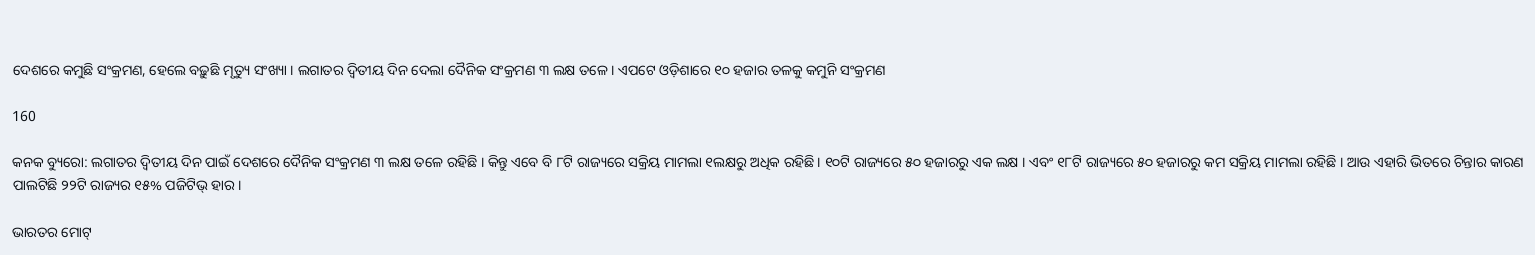ଦେଶରେ କମୁଛି ସଂକ୍ରମଣ, ହେଲେ ବଢ଼ୁଛି ମୃତ୍ୟୁ ସଂଖ୍ୟା । ଲଗାତର ଦ୍ୱିତୀୟ ଦିନ ଦେଲା ଦୈନିକ ସଂକ୍ରମଣ ୩ ଲକ୍ଷ ତଳେ । ଏପଟେ ଓଡ଼ିଶାରେ ୧୦ ହଜାର ତଳକୁ କମୁନି ସଂକ୍ରମଣ

160

କନକ ବ୍ୟୁରୋ: ଲଗାତର ଦ୍ୱିତୀୟ ଦିନ ପାଇଁ ଦେଶରେ ଦୈନିକ ସଂକ୍ରମଣ ୩ ଲକ୍ଷ ତଳେ ରହିଛି । କିନ୍ତୁ ଏବେ ବି ୮ଟି ରାଜ୍ୟରେ ସକ୍ରିୟ ମାମଲା ୧ଲକ୍ଷରୁ ଅଧିକ ରହିଛି । ୧୦ଟି ରାଜ୍ୟରେ ୫୦ ହଜାରରୁ ଏକ ଲକ୍ଷ । ଏବଂ ୧୮ଟି ରାଜ୍ୟରେ ୫୦ ହଜାରରୁ କମ ସକ୍ରିୟ ମାମଲା ରହିଛି । ଆଉ ଏହାରି ଭିତରେ ଚିନ୍ତାର କାରଣ ପାଲଟିଛି ୨୨ଟି ରାଜ୍ୟର ୧୫% ପଜିଟିଭ୍ ହାର ।

ଭାରତର ମୋଟ୍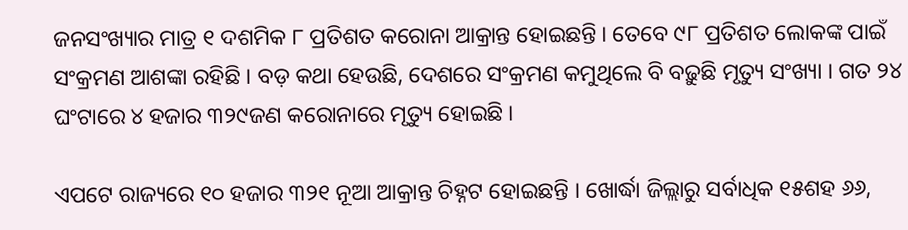ଜନସଂଖ୍ୟାର ମାତ୍ର ୧ ଦଶମିକ ୮ ପ୍ରତିଶତ କରୋନା ଆକ୍ରାନ୍ତ ହୋଇଛନ୍ତି । ତେବେ ୯୮ ପ୍ରତିଶତ ଲୋକଙ୍କ ପାଇଁ ସଂକ୍ରମଣ ଆଶଙ୍କା ରହିଛି । ବଡ଼ କଥା ହେଉଛି, ଦେଶରେ ସଂକ୍ରମଣ କମୁଥିଲେ ବି ବଢ଼ୁଛି ମୃତ୍ୟୁ ସଂଖ୍ୟା । ଗତ ୨୪ ଘଂଟାରେ ୪ ହଜାର ୩୨୯ଜଣ କରୋନାରେ ମୃତ୍ୟୁ ହୋଇଛି ।

ଏପଟେ ରାଜ୍ୟରେ ୧୦ ହଜାର ୩୨୧ ନୂଆ ଆକ୍ରାନ୍ତ ଚିହ୍ନଟ ହୋଇଛନ୍ତି । ଖୋର୍ଦ୍ଧା ଜିଲ୍ଲାରୁ ସର୍ବାଧିକ ୧୫ଶହ ୬୬,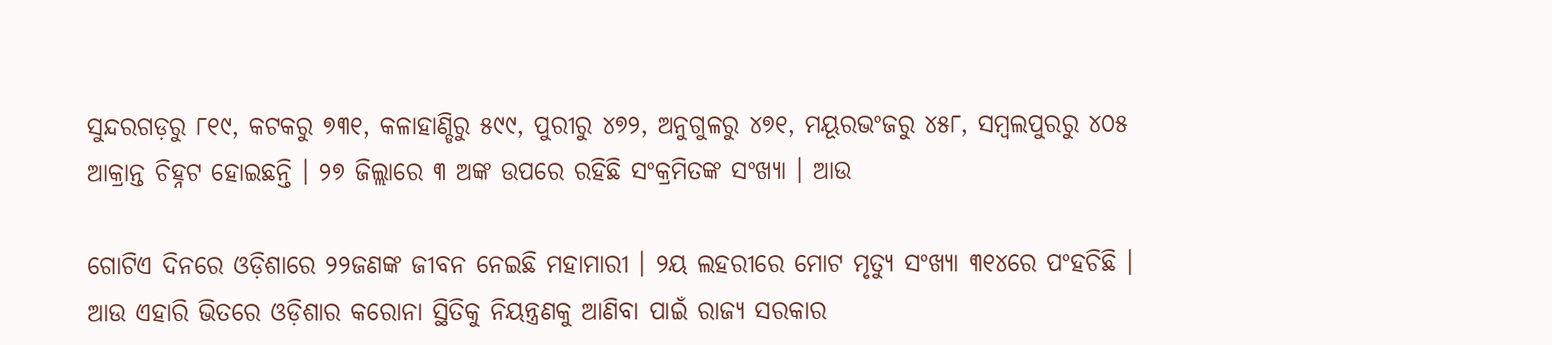ସୁନ୍ଦରଗଡ଼ରୁ ୮୧୯, କଟକରୁ ୭୩୧, କଳାହାଣ୍ଡିରୁ ୫୯୯, ପୁରୀରୁ ୪୭୨, ଅନୁଗୁଳରୁ ୪୭୧, ମୟୂରଭଂଜରୁ ୪୫୮, ସମ୍ବଲପୁରରୁ ୪୦୫ ଆକ୍ରାନ୍ତ ଚିହ୍ନଟ ହୋଇଛନ୍ତି । ୨୭ ଜିଲ୍ଲାରେ ୩ ଅଙ୍କ ଉପରେ ରହିଛି ସଂକ୍ରମିତଙ୍କ ସଂଖ୍ୟା । ଆଉ

ଗୋଟିଏ ଦିନରେ ଓଡ଼ିଶାରେ ୨୨ଜଣଙ୍କ ଜୀବନ ନେଇଛି ମହାମାରୀ । ୨ୟ ଲହରୀରେ ମୋଟ ମୃତ୍ୟୁ ସଂଖ୍ୟା ୩୧୪ରେ ପଂହଚିଛି । ଆଉ ଏହାରି ଭିତରେ ଓଡ଼ିଶାର କରୋନା ସ୍ଥିତିକୁ ନିୟନ୍ତ୍ରଣକୁ ଆଣିବା ପାଇଁ ରାଜ୍ୟ ସରକାର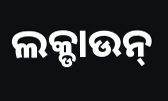ଲକ୍ଡାଉନ୍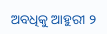ଅବଧିକୁ ଆହୁରୀ ୨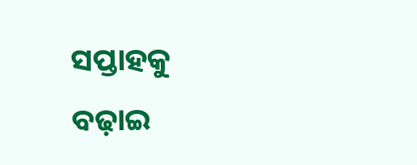ସପ୍ତାହକୁ ବଢ଼ାଇ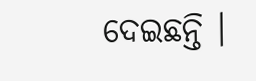ଦେଇଛନ୍ତି ।